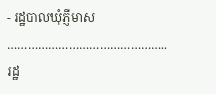- រដ្ឋបាលឃុំភ្ញីមាស
………………………………………..
រដ្ឋ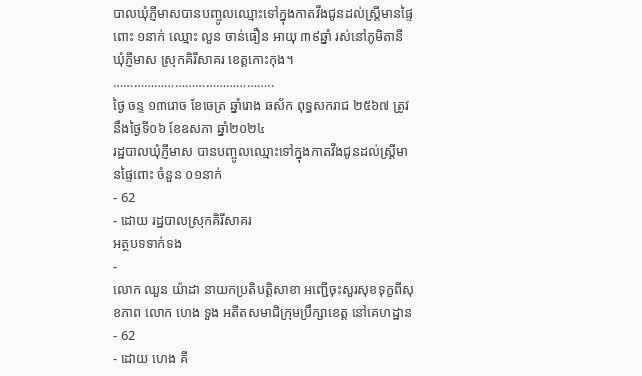បាលឃុំភ្ញីមាសបានបញ្ចូលឈ្មោះទៅក្នុងកាតវីងជូនដល់ស្រ្តីមានផ្ទៃពោះ ១នាក់ ឈ្មោះ លួន ចាន់ធឿន អាយុ ៣៩ឆ្នាំ រស់នៅភូមិតានី ឃុំភ្ញីមាស ស្រុកគិរីសាគរ ខេត្តកោះកុង។
………………………………………..
ថ្ងៃ ចន្ទ ១៣រោច ខែចេត្រ ឆ្នាំរោង ឆស័ក ពុទ្ធសករាជ ២៥៦៧ ត្រូវនឹងថ្ងៃទី០៦ ខែឧសភា ឆ្នាំ២០២៤
រដ្ឋបាលឃុំភ្ញីមាស បានបញ្ចូលឈ្មោះទៅក្នុងកាតវីងជូនដល់ស្រ្តីមានផ្ទៃពោះ ចំនួន ០១នាក់
- 62
- ដោយ រដ្ឋបាលស្រុកគិរីសាគរ
អត្ថបទទាក់ទង
-
លោក ឈួន យ៉ាដា នាយកប្រតិបត្តិសាខា អញ្ជើចុះសួរសុខទុក្ខពីសុខភាព លោក ហេង ទួង អតីតសមាជិក្រុមប្រឹក្សាខេត្ត នៅគេហដ្ឋាន
- 62
- ដោយ ហេង គី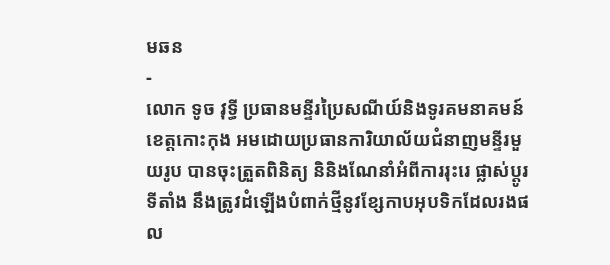មឆន
-
លោក ទូច វុទ្ធី ប្រធានមន្ទីរប្រៃសណីយ៍និងទូរគមនាគមន៍ខេត្តកោះកុង អមដោយប្រធានការិយាល័យជំនាញមន្ទីរមួយរូប បានចុះត្រួតពិនិត្យ និនិងណែនាំអំពីការរុះរេ ផ្លាស់ប្តូរទីតាំង នឹងត្រូវដំឡេីងបំពាក់ថ្មីនូវខ្សែកាបអុបទិកដែលរងផល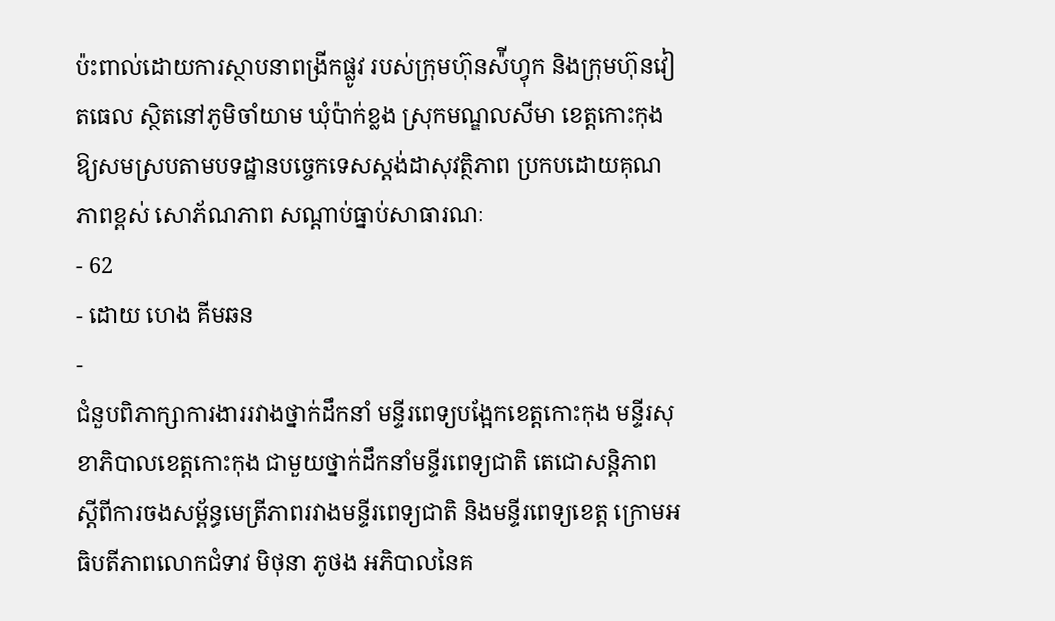ប៉ះពាល់ដោយការស្ថាបនាពង្រីកផ្លូវ របស់ក្រុមហ៊ុនស៉ីហ្វុក និងក្រុមហ៊ុនវៀតធេល ស្ថិតនៅភូមិចាំយាម ឃុំប៉ាក់ខ្លង ស្រុកមណ្ឌលសីមា ខេត្តកោះកុង ឱ្យសមស្របតាមបទដ្ឋានបច្ចេកទេសស្តង់ដាសុវត្ថិភាព ប្រកបដោយគុណភាពខ្ពស់ សោភ័ណភាព សណ្តាប់ធ្នាប់សាធារណៈ
- 62
- ដោយ ហេង គីមឆន
-
ជំនួបពិភាក្សាការងាររវាងថ្នាក់ដឹកនាំ មន្ទីរពេទ្យបង្អែកខេត្តកោះកុង មន្ទីរសុខាភិបាលខេត្តកោះកុង ជាមួយថ្នាក់ដឹកនាំមន្ទីរពេទ្យជាតិ តេជោសន្តិភាព ស្ដីពីការចងសម្ព័ន្ធមេត្រីភាពរវាងមន្ទីរពេទ្យជាតិ និងមន្ទីរពេទ្យខេត្ត ក្រោមអធិបតីភាពលោកជំទាវ មិថុនា ភូថង អភិបាលនៃគ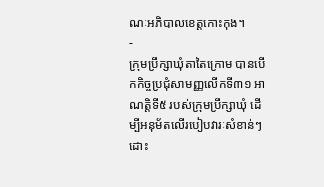ណៈអភិបាលខេត្តកោះកុង។
-
ក្រុមប្រឹក្សាឃុំតាតៃក្រោម បានបើកកិច្ចប្រជុំសាមញ្ញលើកទី៣១ អាណត្តិទី៥ របស់ក្រុមប្រឹក្សាឃុំ ដើម្បីអនុម័តលើរបៀបវារៈសំខាន់ៗ ដោះ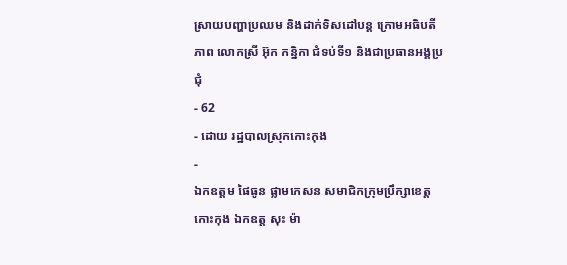ស្រាយបញ្ហាប្រឈម និងដាក់ទិសដៅបន្ដ ក្រោមអធិបតីភាព លោកស្រី អ៊ុក កន្និកា ជំទប់ទី១ និងជាប្រធានអង្គប្រជុំ
- 62
- ដោយ រដ្ឋបាលស្រុកកោះកុង
-
ឯកឧត្តម ផៃធូន ផ្លាមកេសន សមាជិកក្រុមប្រឹក្សាខេត្តកោះកុង ឯកឧត្ត សុះ ម៉ា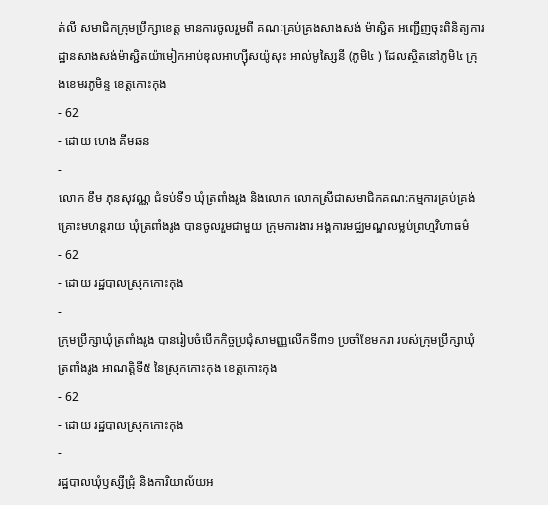ត់លី សមាជិកក្រុមប្រឹក្សាខេត្ត មានការចូលរួមពី គណៈគ្រប់គ្រងសាងសង់ ម៉ាស្ជិត អញ្ជើញចុះពិនិត្យការដ្ឋានសាងសង់ម៉ាស្ជិតយ៉ាមៀកអាប់ឌុលអាហ្សុីសយ៉ូសុះ អាល់មូស្សៃនី (ភូមិ៤ ) ដែលស្ថិតនៅភូមិ៤ ក្រុងខេមរភូមិន្ទ ខេត្តកោះកុង
- 62
- ដោយ ហេង គីមឆន
-
លោក ខឹម ភុនសុវណ្ណ ជំទប់ទី១ ឃុំត្រពាំងរូង និងលោក លោកស្រីជាសមាជិកគណ:កម្មការគ្រប់គ្រង់គ្រោះមហន្តរាយ ឃុំត្រពាំងរូង បានចូលរួមជាមួយ ក្រុមការងារ អង្គការមជ្ឈមណ្ឌលម្លប់ព្រហ្មវិហាធម៌
- 62
- ដោយ រដ្ឋបាលស្រុកកោះកុង
-
ក្រុមប្រឹក្សាឃុំត្រពាំងរូង បានរៀបចំបើកកិច្ចប្រជុំសាមញ្ញលើកទី៣១ ប្រចាំខែមករា របស់ក្រុមប្រឹក្សាឃុំត្រពាំងរូង អាណត្តិទី៥ នៃស្រុកកោះកុង ខេត្តកោះកុង
- 62
- ដោយ រដ្ឋបាលស្រុកកោះកុង
-
រដ្ឋបាលឃុំឫស្សីជ្រុំ និងការិយាល័យអ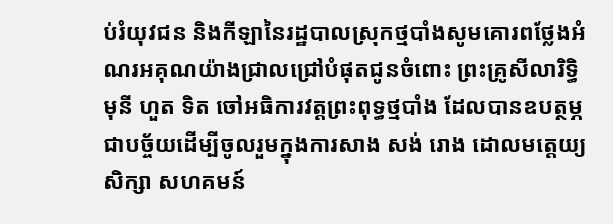ប់រំយុវជន និងកីឡានៃរដ្ឋបាលស្រុកថ្មបាំងសូមគោរពថ្លែងអំណរអគុណយ៉ាងជ្រាលជ្រៅបំផុតជូនចំពោះ ព្រះគ្រូសីលារិទ្ធិមុនី ហួត ទិត ចៅអធិការវត្តព្រះពុទ្ធថ្មបាំង ដែលបានឧបត្ថម្ភជាបច្ច័យដើម្បីចូលរួមក្នុងការសាង សង់ រោង ដោលមត្តេយ្យសិក្សា សហគមន៍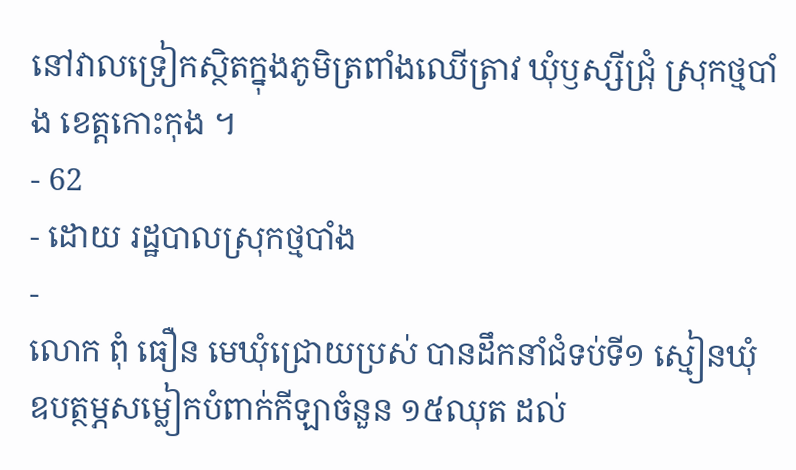នៅវាលទ្រៀកស្ថិតក្នុងភូមិត្រពាំងឈើត្រាវ ឃុំឫស្សីជ្រុំ ស្រុកថ្មបាំង ខេត្តកោះកុង ។
- 62
- ដោយ រដ្ឋបាលស្រុកថ្មបាំង
-
លោក ពុំ ធឿន មេឃុំជ្រោយប្រស់ បានដឹកនាំជំទប់ទី១ ស្មៀនឃុំ ឧបត្ថម្ភសម្លៀកបំពាក់កីឡាចំនួន ១៥ឈុត ដល់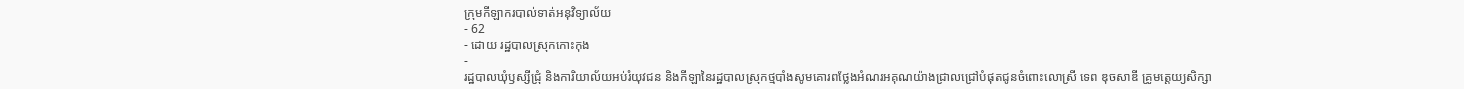ក្រុមកីឡាករបាល់ទាត់អនុវិទ្យាល័យ
- 62
- ដោយ រដ្ឋបាលស្រុកកោះកុង
-
រដ្ឋបាលឃុំឫស្សីជ្រុំ និងការិយាល័យអប់រំយុវជន និងកីឡានៃរដ្ឋបាលស្រុកថ្មបាំងសូមគោរពថ្លែងអំណរអគុណយ៉ាងជ្រាលជ្រៅបំផុតជូនចំពោះលោស្រី ទេព ឌុចសាឌី គ្រូមត្តេយ្យសិក្សា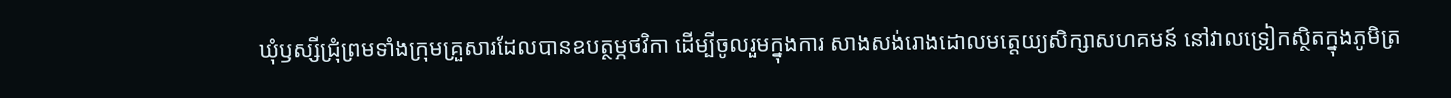ឃុំឫស្សីជ្រុំព្រមទាំងក្រុមគ្រួសារដែលបានឧបត្ថម្ភថវិកា ដើម្បីចូលរួមក្នុងការ សាងសង់រោងដោលមត្តេយ្យសិក្សាសហគមន៍ នៅវាលទ្រៀកស្ថិតក្នុងភូមិត្រ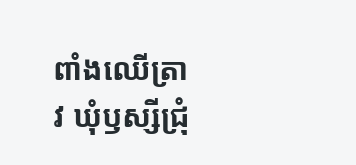ពាំងឈើត្រាវ ឃុំឫស្សីជ្រុំ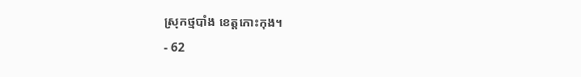ស្រុកថ្មបាំង ខេត្តកោះកុង។
- 62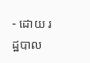- ដោយ រដ្ឋបាល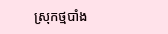ស្រុកថ្មបាំង